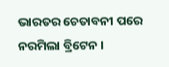ଭାରତର ଚେତାବନୀ ପରେ ନରମିଲା ବ୍ରିଟେନ ।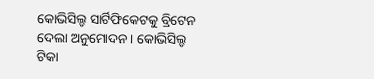କୋଭିସିଲ୍ଡ ସାର୍ଟିଫିକେଟକୁ ବ୍ରିଟେନ ଦେଲା ଅନୁମୋଦନ । କୋଭିସିଲ୍ଡ ଟିକା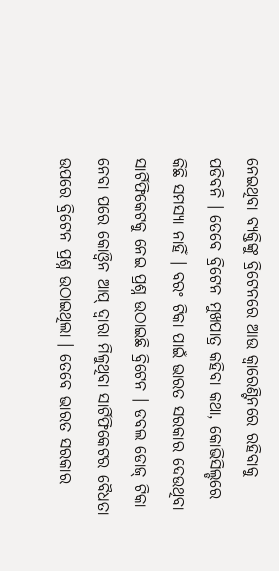ନେଇଥିବା ବ୍ୟକ୍ତିଙ୍କୁ ବ୍ରିଟେନରେ ଆଉ କ୍ବାରେଣ୍ଟିନରେ ରହିବାକୁ ପଡିବନି । ତେବେ ବ୍ରିଟେନ ମୁଖପାତ୍ର କହିବା କଥା, କୋଭିସିଲ୍ଡରେ କିଛି ସମସ୍ୟା ନାହିଁ । ବରଂ ଟିକା ପାଇଁ ଭାରତ ସରକାର ଦେଉଥିବା ସାର୍ଟିଫିକେଟକୁ ନେଇ ପ୍ରଶ୍ନ ଉଠାଇଛି ବ୍ରିଟେନ । ଡବଲ ଡୋଜ୍ ଟିକା ନେବା ପରେ କୋଓ୍ବିନ ଆପ୍ ଦ୍ବାରା ମିଳୁଥିବା ସାର୍ଟିଫିକେଟର ବୈଧତା ଉପରେ ବ୍ରିଟେନ ପ୍ରଶ୍ନ ଉଠାଇଥିଲା । ତେବେ ଭାରତ ସରକାର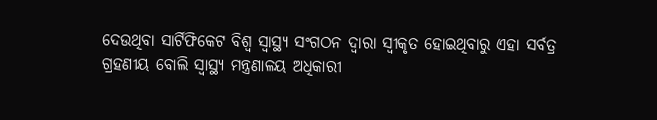ଦେଉଥିବା ସାର୍ଟିଫିକେଟ ବିଶ୍ବ ସ୍ବାସ୍ଥ୍ୟ ସଂଗଠନ ଦ୍ବାରା ସ୍ବୀକୃତ ହୋଇଥିବାରୁ ଏହା ସର୍ବତ୍ର ଗ୍ରହଣୀୟ ବୋଲି ସ୍ବାସ୍ଥ୍ୟ ମନ୍ତ୍ରଣାଳୟ ଅଧିକାରୀ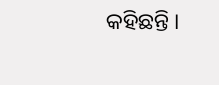କହିଛନ୍ତି ।